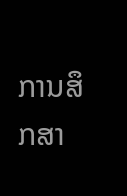ການສຶກສາ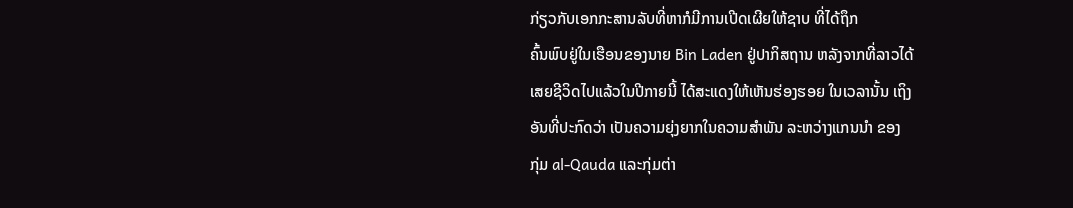ກ່ຽວກັບເອກກະສານລັບທີ່ຫາກໍມີການເປີດເຜີຍໃຫ້ຊາບ ທີ່ໄດ້ຖຶກ
ຄົ້ນພົບຢູ່ໃນເຮືອນຂອງນາຍ Bin Laden ຢູ່ປາກິສຖານ ຫລັງຈາກທີ່ລາວໄດ້
ເສຍຊີວິດໄປແລ້ວໃນປີກາຍນີ້ ໄດ້ສະແດງໃຫ້ເຫັນຮ່ອງຮອຍ ໃນເວລານັ້ນ ເຖິງ
ອັນທີ່ປະກົດວ່າ ເປັນຄວາມຍຸ່ງຍາກໃນຄວາມສໍາພັນ ລະຫວ່າງແກນນຳ ຂອງ
ກຸ່ມ al-Qauda ແລະກຸ່ມຕ່າ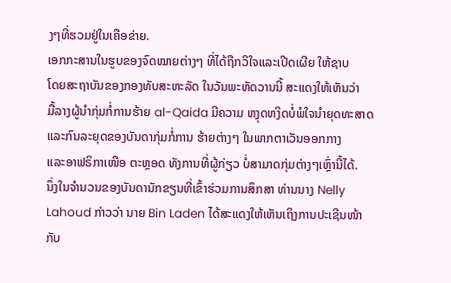ງໆທີ່ຮວມຢູ່ໃນເຄືອຂ່າຍ.
ເອກກະສານໃນຮູບຂອງຈົດໝາຍຕ່າງໆ ທີ່ໄດ້ຖືກວິໃຈແລະເປີດເຜີຍ ໃຫ້ຊາບ
ໂດຍສະຖາບັນຂອງກອງທັບສະຫະລັດ ໃນວັນພະຫັດວານນີ້ ສະແດງໃຫ້ເຫັນວ່າ
ມື້ລາງຜູ້ນໍາກຸ່ມກໍ່ການຮ້າຍ al-Qaida ມີຄວາມ ຫງຸດຫງິດບໍ່ພໍໃຈນໍາຍຸດທະສາດ
ແລະກົນລະຍຸດຂອງບັນດາກຸ່ມກໍ່ການ ຮ້າຍຕ່າງໆ ໃນພາກຕາເວັນອອກກາງ
ແລະອາຟຣິກາເໜືອ ຕະຫຼອດ ທັງການທີ່ຜູ້ກ່ຽວ ບໍ່ສາມາດກຸ່ມຕ່າງໆເຫຼົ່ານີ້ໄດ້.
ນຶ່ງໃນຈໍານວນຂອງບັນດານັກຂຽນທີ່ເຂົ້າຮ່ວມການສຶກສາ ທ່ານນາງ Nelly
Lahoud ກ່າວວ່າ ນາຍ Bin Laden ໄດ້ສະແດງໃຫ້ເຫັນເຖິງການປະເຊີນໜ້າ
ກັບ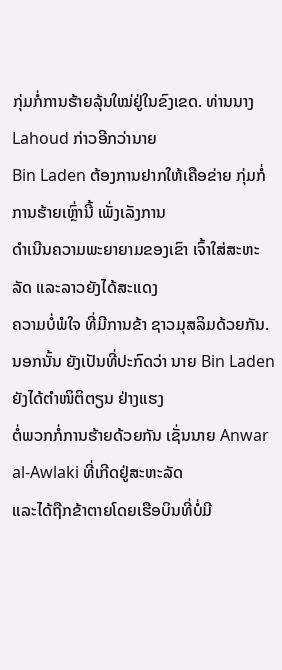ກຸ່ມກໍ່ການຮ້າຍລຸ້ນໃໝ່ຢູ່ໃນຂົງເຂດ. ທ່ານນາງ Lahoud ກ່າວອີກວ່ານາຍ
Bin Laden ຕ້ອງການຢາກໃຫ້ເຄືອຂ່າຍ ກຸ່ມກໍ່ການຮ້າຍເຫຼົ່ານີ້ ເພັ່ງເລັງການ
ດຳເນີນຄວາມພະຍາຍາມຂອງເຂົາ ເຈົ້າໃສ່ສະຫະລັດ ແລະລາວຍັງໄດ້ສະແດງ
ຄວາມບໍ່ພໍໃຈ ທີ່ມີການຂ້າ ຊາວມຸສລິມດ້ວຍກັນ.
ນອກນັ້ນ ຍັງເປັນທີ່ປະກົດວ່າ ນາຍ Bin Laden ຍັງໄດ້ຕຳໜິຕິຕຽນ ຢ່າງແຮງ
ຕໍ່ພວກກໍ່ການຮ້າຍດ້ວຍກັນ ເຊັ່ນນາຍ Anwar al-Awlaki ທີ່ເກີດຢູ່ສະຫະລັດ
ແລະໄດ້ຖືກຂ້າຕາຍໂດຍເຮືອບິນທີ່ບໍ່ມີ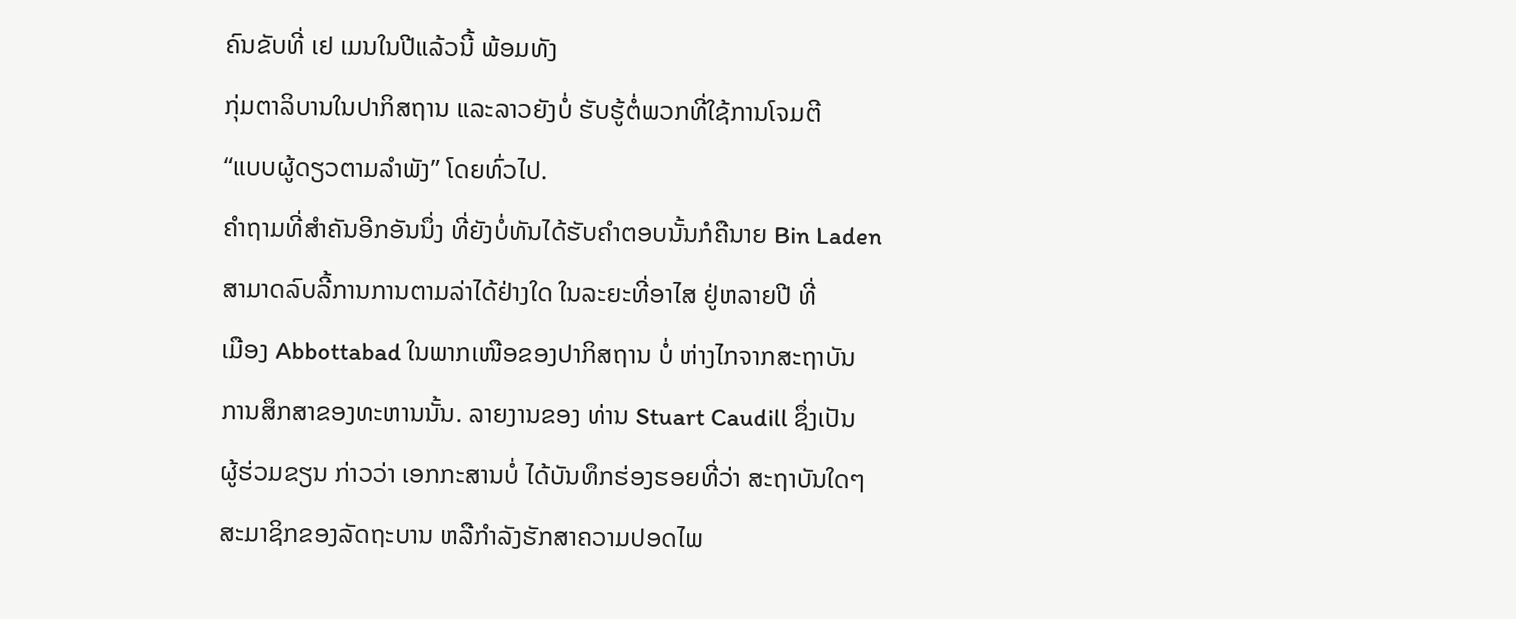ຄົນຂັບທີ່ ເຢ ເມນໃນປີແລ້ວນີ້ ພ້ອມທັງ
ກຸ່ມຕາລິບານໃນປາກິສຖານ ແລະລາວຍັງບໍ່ ຮັບຮູ້ຕໍ່ພວກທີ່ໃຊ້ການໂຈມຕີ
“ແບບຜູ້ດຽວຕາມລຳພັງ” ໂດຍທົ່ວໄປ.
ຄໍາຖາມທີ່ສຳຄັນອີກອັນນຶ່ງ ທີ່ຍັງບໍ່ທັນໄດ້ຮັບຄຳຕອບນັ້ນກໍຄືນາຍ Bin Laden
ສາມາດລົບລີ້ການການຕາມລ່າໄດ້ຢ່າງໃດ ໃນລະຍະທີ່ອາໄສ ຢູ່ຫລາຍປີ ທີ່
ເມືອງ Abbottabad ໃນພາກເໜືອຂອງປາກິສຖານ ບໍ່ ຫ່າງໄກຈາກສະຖາບັນ
ການສຶກສາຂອງທະຫານນັ້ນ. ລາຍງານຂອງ ທ່ານ Stuart Caudill ຊຶ່ງເປັນ
ຜູ້ຮ່ວມຂຽນ ກ່າວວ່າ ເອກກະສານບໍ່ ໄດ້ບັນທຶກຮ່ອງຮອຍທີ່ວ່າ ສະຖາບັນໃດໆ
ສະມາຊິກຂອງລັດຖະບານ ຫລືກໍາລັງຮັກສາຄວາມປອດໄພ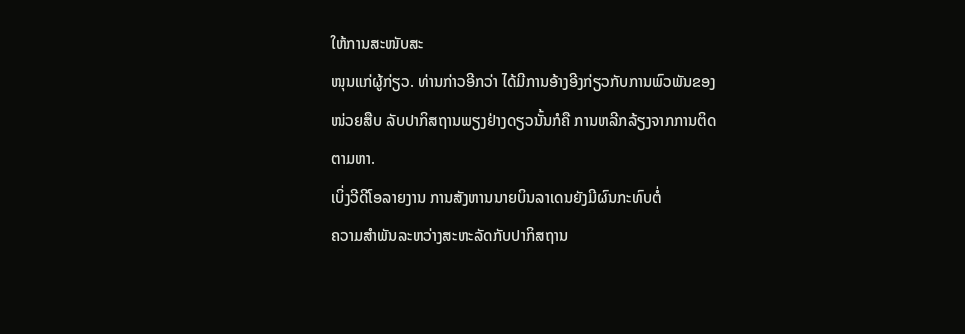ໃຫ້ການສະໜັບສະ
ໜຸນແກ່ຜູ້ກ່ຽວ. ທ່ານກ່າວອີກວ່າ ໄດ້ມີການອ້າງອີງກ່ຽວກັບການພົວພັນຂອງ
ໜ່ວຍສືບ ລັບປາກິສຖານພຽງຢ່າງດຽວນັ້ນກໍຄື ການຫລີກລ້ຽງຈາກການຕິດ
ຕາມຫາ.
ເບິ່ງວີດີໂອລາຍງານ ການສັງຫານນາຍບິນລາເດນຍັງມີຜົນກະທົບຕໍ່
ຄວາມສໍາພັນລະຫວ່າງສະຫະລັດກັບປາກິສຖານ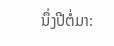ນຶ່ງປີຕໍ່ມາ: